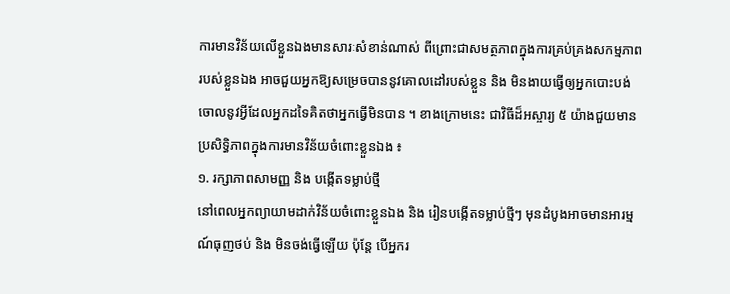ការមានវិន័យលើខ្លួនឯងមានសារៈសំខាន់ណាស់ ពីព្រោះជាសមត្ថភាពក្នុងការគ្រប់គ្រងសកម្មភាពរបស់ខ្លួនឯង អាចជួយអ្នកឱ្យសម្រេចបាននូវគោលដៅរបស់ខ្លួន និង មិនងាយធ្វើឲ្យអ្នកបោះបង់ចោលនូវអ្វីដែលអ្នកដទៃគិតថាអ្នកធ្វើមិនបាន ។ ខាងក្រោមនេះ ជាវិធីដ៏អស្ចារ្យ ៥ យ៉ាងជួយមានប្រសិទ្ធិភាពក្នុងការមានវិន័យចំពោះខ្លួនឯង ៖
១. រក្សាភាពសាមញ្ញ និង បង្កើតទម្លាប់ថ្មី
នៅពេលអ្នកព្យាយាមដាក់វិន័យចំពោះខ្លួនឯង និង រៀនបង្កើតទម្លាប់ថ្មីៗ មុនដំបូងអាចមានអារម្មណ៍ធុញថប់ និង មិនចង់ធ្វើឡើយ ប៉ុន្តែ បើអ្នករ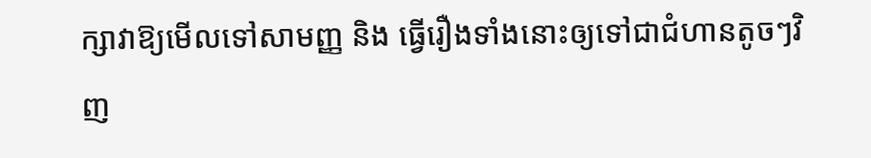ក្សាវាឱ្យមើលទៅសាមញ្ញ និង ធ្វើរឿងទាំងនោះឲ្យទៅជាជំហានតូចៗវិញ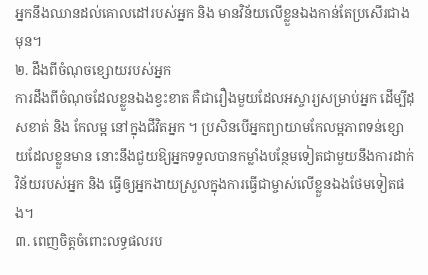អ្នកនឹងឈានដល់គោលដៅរបស់អ្នក និង មានវិន័យលើខ្លួនឯងកាន់តែប្រសើរជាងមុន។
២. ដឹងពីចំណុចខ្សោយរបស់អ្នក
ការដឹងពីចំណុចដែលខ្លួនឯងខ្វះខាត គឺជារឿងមួយដែលអស្ចារ្យសម្រាប់អ្នក ដើម្បីដុសខាត់ និង កែលម្អ នៅក្នុងជីវិតអ្នក ។ ប្រសិនបើអ្នកព្យាយាមកែលម្អភាពទន់ខ្សោយដែលខ្លួនមាន នោះនឹងជួយឱ្យអ្នកទទួលបានកម្លាំងបន្ថែមទៀតជាមួយនឹងការដាក់វិន័យរបស់អ្នក និង ធ្វើឲ្យអ្នកងាយស្រួលក្នុងការធ្វើជាម្ចាស់លើខ្លួនឯងថែមទៀតផង។
៣. ពេញចិត្តចំពោះលទ្ធផលរប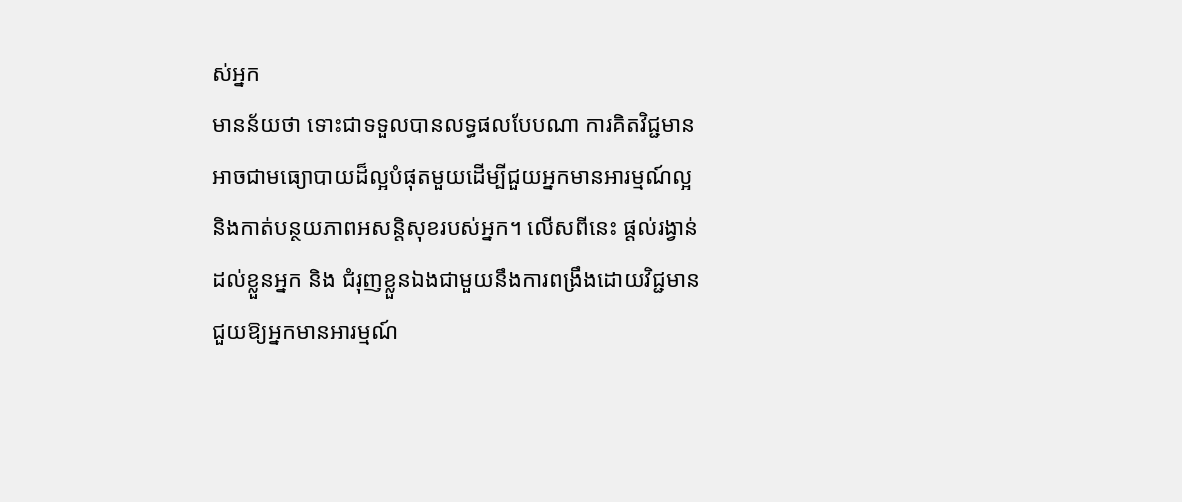ស់អ្នក
មានន័យថា ទោះជាទទួលបានលទ្ធផលបែបណា ការគិតវិជ្ជមានអាចជាមធ្យោបាយដ៏ល្អបំផុតមួយដើម្បីជួយអ្នកមានអារម្មណ៍ល្អ និងកាត់បន្ថយភាពអសន្តិសុខរបស់អ្នក។ លើសពីនេះ ផ្តល់រង្វាន់ដល់ខ្លួនអ្នក និង ជំរុញខ្លួនឯងជាមួយនឹងការពង្រឹងដោយវិជ្ជមាន ជួយឱ្យអ្នកមានអារម្មណ៍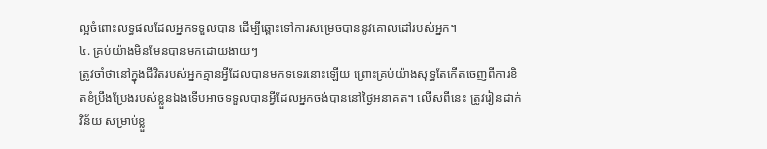ល្អចំពោះលទ្ធផលដែលអ្នកទទួលបាន ដើម្បីឆ្ពោះទៅការសម្រេចបាននូវគោលដៅរបស់អ្នក។
៤. គ្រប់យ៉ាងមិនមែនបានមកដោយងាយៗ
ត្រូវចាំថានៅក្នុងជីវិតរបស់អ្នកគ្មានអ្វីដែលបានមកទទេរនោះឡើយ ព្រោះគ្រប់យ៉ាងសុទ្ធតែកើតចេញពីការខិតខំប្រឹងប្រែងរបស់ខ្លួនឯងទើបអាចទទួលបានអ្វីដែលអ្នកចង់បាននៅថ្ងៃអនាគត។ លើសពីនេះ ត្រូវរៀនដាក់វិន័យ សម្រាប់ខ្លួ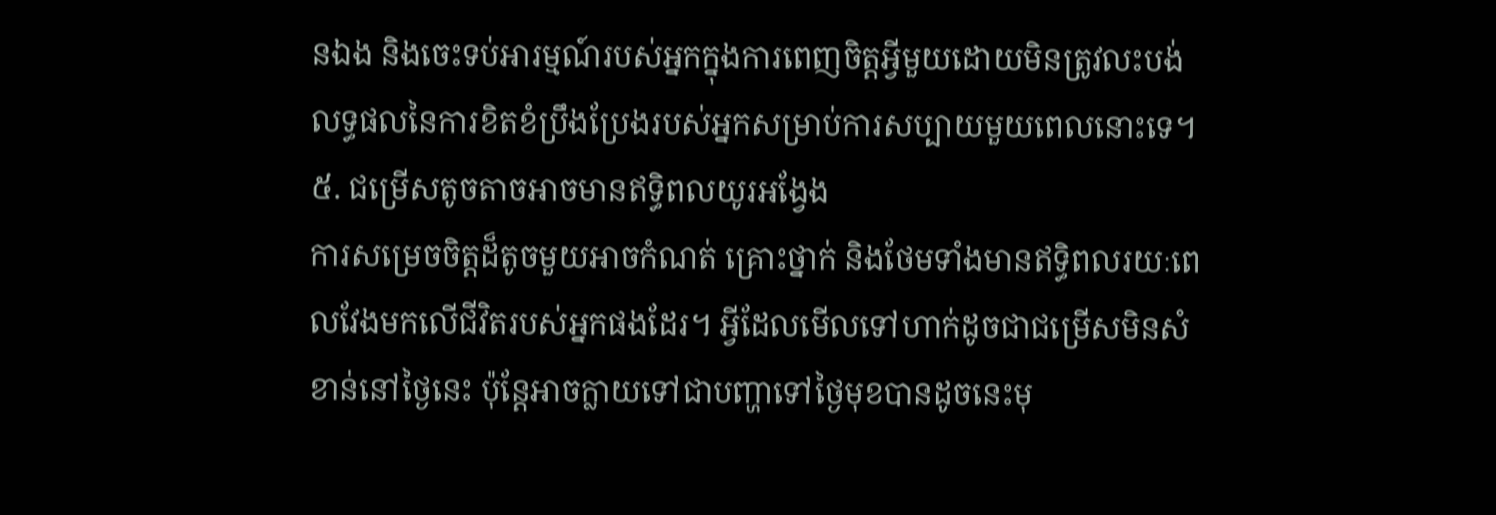នឯង និងចេះទប់អារម្មណ៍របស់អ្នកក្នុងការពេញចិត្តអ្វីមួយដោយមិនត្រូវលះបង់លទ្ធផលនៃការខិតខំប្រឹងប្រែងរបស់អ្នកសម្រាប់ការសប្បាយមួយពេលនោះទេ។
៥. ជម្រើសតូចតាចអាចមានឥទ្ធិពលយូរអង្វែង
ការសម្រេចចិត្តដ៏តូចមួយអាចកំណត់ គ្រោះថ្នាក់ និងថែមទាំងមានឥទ្ធិពលរយៈពេលវែងមកលើជីវិតរបស់អ្នកផងដែរ។ អ្វីដែលមើលទៅហាក់ដូចជាជម្រើសមិនសំខាន់នៅថ្ងៃនេះ ប៉ុន្តែអាចក្លាយទៅជាបញ្ហាទៅថ្ងៃមុខបានដូចនេះមុ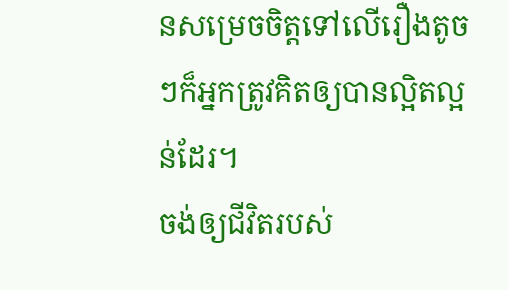នសម្រេចចិត្តទៅលើរឿងតូចៗក៏អ្នកត្រូវគិតឲ្យបានល្អិតល្អន់ដែរ។
ចង់ឲ្យជីវិតរបស់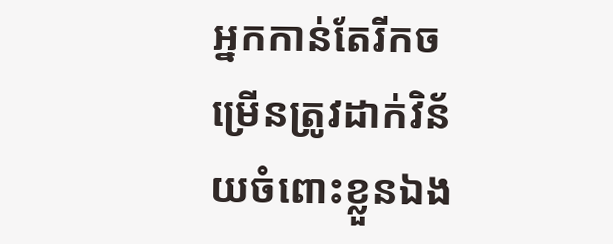អ្នកកាន់តែរីកចម្រើនត្រូវដាក់វិន័យចំពោះខ្លួនឯង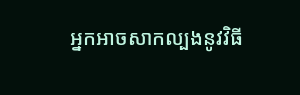អ្នកអាចសាកល្បងនូវវិធី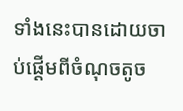ទាំងនេះបានដោយចាប់ផ្តើមពីចំណុចតូច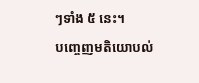ៗទាំង ៥ នេះ។
បញ្ចេញមតិយោបល់